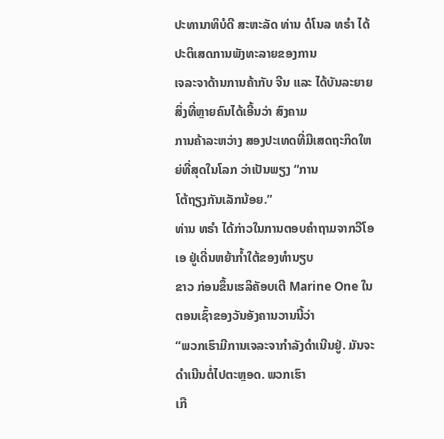ປະທານາທິບໍດີ ສະຫະລັດ ທ່ານ ດໍໂນລ ທຣຳ ໄດ້ປະຕິເສດການພັງທະລາຍຂອງການ
ເຈລະຈາດ້ານການຄ້າກັບ ຈີນ ແລະ ໄດ້ບັນລະຍາຍສິ່ງທີ່ຫຼາຍຄົນໄດ້ເອີ້ນວ່າ ສົງຄາມ
ການຄ້າລະຫວ່າງ ສອງປະເທດທີ່ມີເສດຖະກິດໃຫຍ່ທີ່ສຸດໃນໂລກ ວ່າເປັນພຽງ “ການ
ໂຕ້ຖຽງກັນເລັກນ້ອຍ.”
ທ່ານ ທຣຳ ໄດ້ກ່າວໃນການຕອບຄຳຖາມຈາກວີໂອເອ ຢູ່ເດີ່ນຫຍ້າກ້ຳໃຕ້ຂອງທຳນຽບ
ຂາວ ກ່ອນຂຶ້ນເຮລິຄັອບເຕີ Marine One ໃນຕອນເຊົ້າຂອງວັນອັງຄານວານນີ້ວ່າ
“ພວກເຮົາມີການເຈລະຈາກຳລັງດຳເນີນຢູ່. ມັນຈະດຳເນີນຕໍ່ໄປຕະຫຼອດ. ພວກເຮົາ
ເກື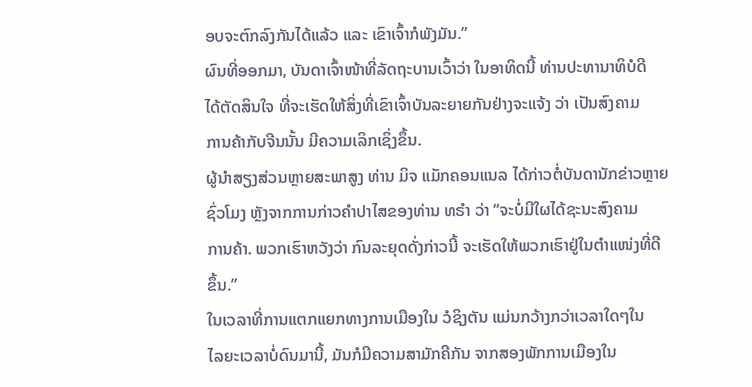ອບຈະຕົກລົງກັນໄດ້ແລ້ວ ແລະ ເຂົາເຈົ້າກໍພັງມັນ.”
ຜົນທີ່ອອກມາ, ບັນດາເຈົ້າໜ້າທີ່ລັດຖະບານເວົ້າວ່າ ໃນອາທິດນີ້ ທ່ານປະທານາທິບໍດີ
ໄດ້ຕັດສິນໃຈ ທີ່ຈະເຮັດໃຫ້ສິ່ງທີ່ເຂົາເຈົ້າບັນລະຍາຍກັນຢ່າງຈະແຈ້ງ ວ່າ ເປັນສົງຄາມ
ການຄ້າກັບຈີນນັ້ນ ມີຄວາມເລິກເຊິ່ງຂຶ້ນ.
ຜູ້ນຳສຽງສ່ວນຫຼາຍສະພາສູງ ທ່ານ ມິຈ ແມັກຄອນແນລ ໄດ້ກ່າວຕໍ່ບັນດານັກຂ່າວຫຼາຍ
ຊົ່ວໂມງ ຫຼັງຈາກການກ່າວຄຳປາໄສຂອງທ່ານ ທຣຳ ວ່າ “ຈະບໍ່ມີໃຜໄດ້ຊະນະສົງຄາມ
ການຄ້າ. ພວກເຮົາຫວັງວ່າ ກົນລະຍຸດດັ່ງກ່າວນີ້ ຈະເຮັດໃຫ້ພວກເຮົາຢູ່ໃນຕຳແໜ່ງທີ່ດີ
ຂຶ້ນ.”
ໃນເວລາທີ່ການແຕກແຍກທາງການເມືອງໃນ ວໍຊິງຕັນ ແມ່ນກວ້າງກວ່າເວລາໃດໆໃນ
ໄລຍະເວລາບໍ່ດົນມານີ້, ມັນກໍມີຄວາມສາມັກຄີກັນ ຈາກສອງພັກການເມືອງໃນ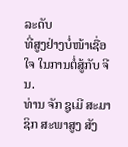ລະດັບ
ທີ່ສູງຢ່າງບໍ່ໜ້າເຊື່ອໃຈ ໃນການຕໍ່ສູ້ກັບ ຈີນ.
ທ່ານ ຈັກ ຊູເມີ ສະມາຊິກ ສະພາສູງ ສັງ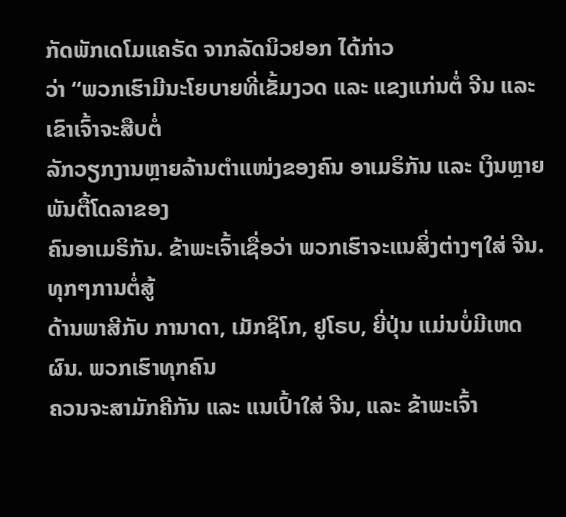ກັດພັກເດໂມແຄຣັດ ຈາກລັດນິວຢອກ ໄດ້ກ່າວ
ວ່າ “ພວກເຮົາມີນະໂຍບາຍທີ່ເຂັ້ມງວດ ແລະ ແຂງແກ່ນຕໍ່ ຈີນ ແລະ ເຂົາເຈົ້າຈະສືບຕໍ່
ລັກວຽກງານຫຼາຍລ້ານຕຳແໜ່ງຂອງຄົນ ອາເມຣິກັນ ແລະ ເງິນຫຼາຍພັນຕື້ໂດລາຂອງ
ຄົນອາເມຣິກັນ. ຂ້າພະເຈົ້າເຊື່ອວ່າ ພວກເຮົາຈະແນສິ່ງຕ່າງໆໃສ່ ຈີນ. ທຸກໆການຕໍ່ສູ້
ດ້ານພາສີກັບ ການາດາ, ເມັກຊິໂກ, ຢູໂຣບ, ຍີ່ປຸ່ນ ແມ່ນບໍ່ມີເຫດຜົນ. ພວກເຮົາທຸກຄົນ
ຄວນຈະສາມັກຄີກັນ ແລະ ແນເປົ້າໃສ່ ຈີນ, ແລະ ຂ້າພະເຈົ້າ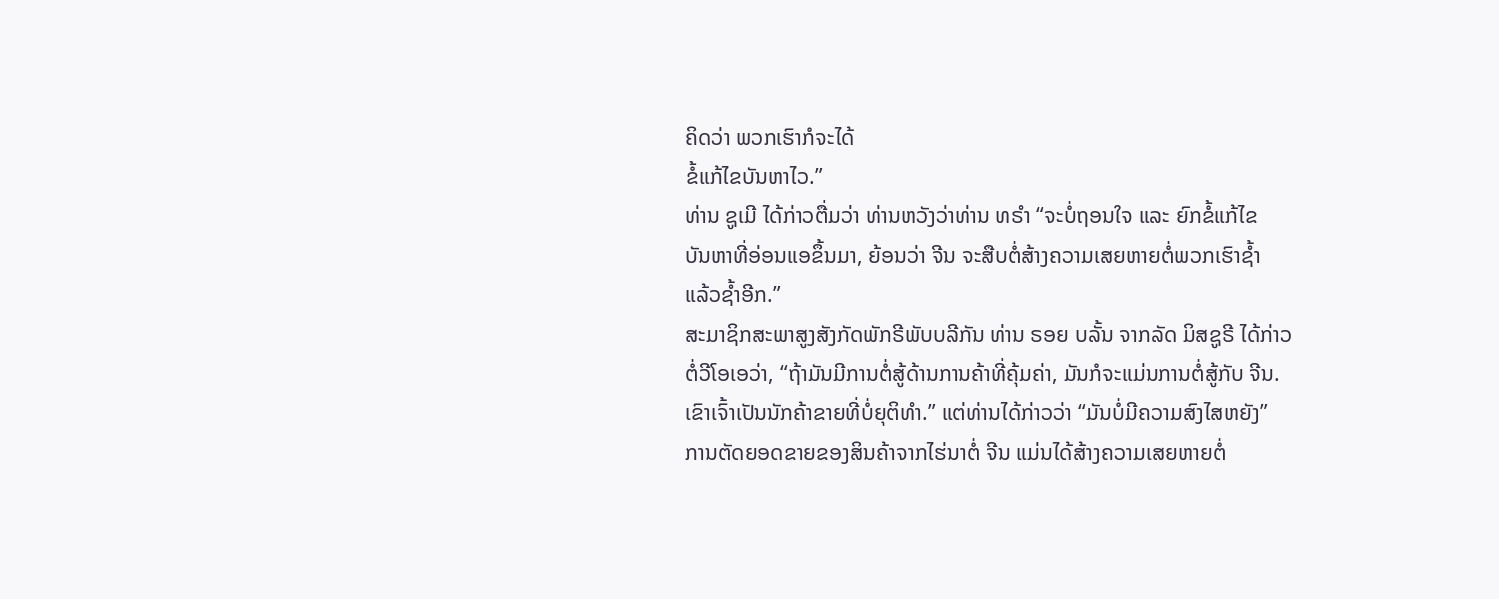ຄິດວ່າ ພວກເຮົາກໍຈະໄດ້
ຂໍ້ແກ້ໄຂບັນຫາໄວ.”
ທ່ານ ຊູເມີ ໄດ້ກ່າວຕື່ມວ່າ ທ່ານຫວັງວ່າທ່ານ ທຣຳ “ຈະບໍ່ຖອນໃຈ ແລະ ຍົກຂໍ້ແກ້ໄຂ
ບັນຫາທີ່ອ່ອນແອຂຶ້ນມາ, ຍ້ອນວ່າ ຈີນ ຈະສືບຕໍ່ສ້າງຄວາມເສຍຫາຍຕໍ່ພວກເຮົາຊໍ້າ
ແລ້ວຊ້ຳອີກ.”
ສະມາຊິກສະພາສູງສັງກັດພັກຣີພັບບລີກັນ ທ່ານ ຣອຍ ບລັ້ນ ຈາກລັດ ມິສຊູຣີ ໄດ້ກ່າວ
ຕໍ່ວີໂອເອວ່າ, “ຖ້າມັນມີການຕໍ່ສູ້ດ້ານການຄ້າທີ່ຄຸ້ມຄ່າ, ມັນກໍຈະແມ່ນການຕໍ່ສູ້ກັບ ຈີນ.
ເຂົາເຈົ້າເປັນນັກຄ້າຂາຍທີ່ບໍ່ຍຸຕິທຳ.” ແຕ່ທ່ານໄດ້ກ່າວວ່າ “ມັນບໍ່ມີຄວາມສົງໄສຫຍັງ”
ການຕັດຍອດຂາຍຂອງສິນຄ້າຈາກໄຮ່ນາຕໍ່ ຈີນ ແມ່ນໄດ້ສ້າງຄວາມເສຍຫາຍຕໍ່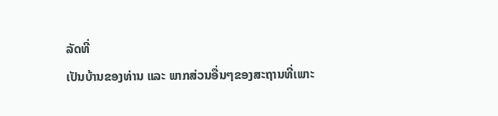ລັດທີ່
ເປັນບ້ານຂອງທ່ານ ແລະ ພາກສ່ວນອື່ນໆຂອງສະຖານທີ່ເພາະ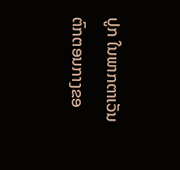ປູກ ໃນພາກຕາເວັນ
ຕົກຕອນກາງຂອ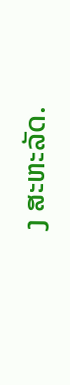ງ ສະຫະລັດ.